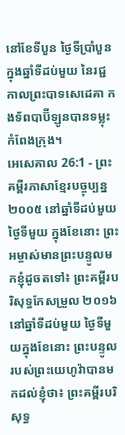នៅខែទីបួន ថ្ងៃទីប្រាំបួន ក្នុងឆ្នាំទីដប់មួយ នៃរជ្ជកាលព្រះបាទសេដេគា កងទ័ពបាប៊ីឡូនបានទម្លុះកំពែងក្រុង។
អេសេគាល 26:1 - ព្រះគម្ពីរភាសាខ្មែរបច្ចុប្បន្ន ២០០៥ នៅឆ្នាំទីដប់មួយ ថ្ងៃទីមួយ ក្នុងខែនោះ ព្រះអម្ចាស់មានព្រះបន្ទូលមកខ្ញុំដូចតទៅ៖ ព្រះគម្ពីរបរិសុទ្ធកែសម្រួល ២០១៦ នៅឆ្នាំទីដប់មួយ ថ្ងៃទីមួយក្នុងខែនោះ ព្រះបន្ទូលរបស់ព្រះយេហូវ៉ាបានមកដល់ខ្ញុំថា៖ ព្រះគម្ពីរបរិសុទ្ធ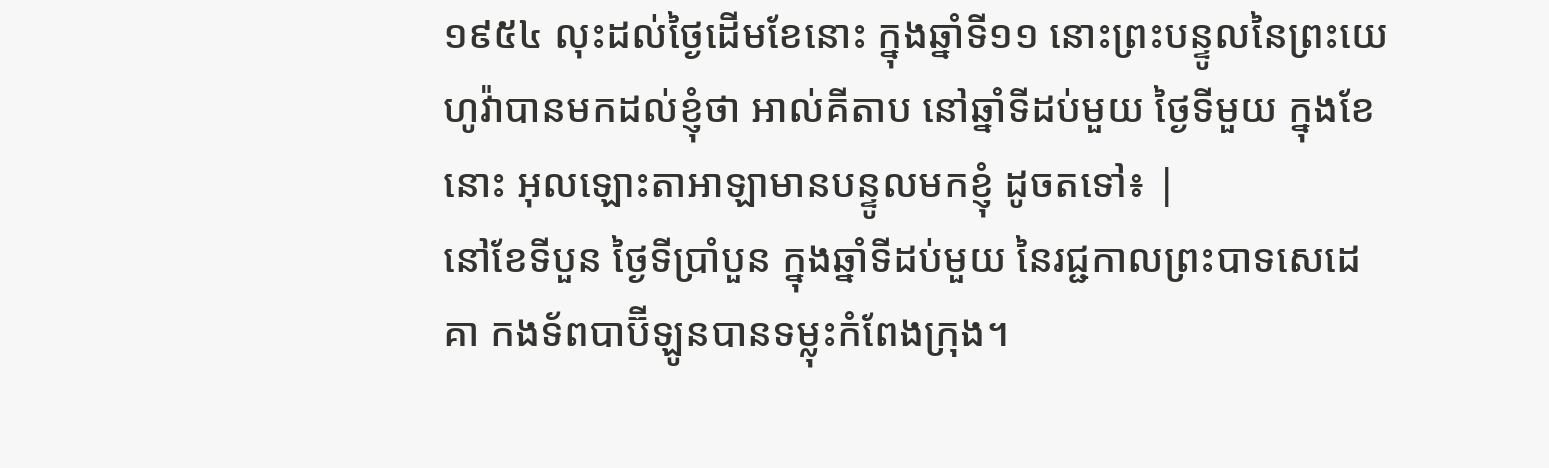១៩៥៤ លុះដល់ថ្ងៃដើមខែនោះ ក្នុងឆ្នាំទី១១ នោះព្រះបន្ទូលនៃព្រះយេហូវ៉ាបានមកដល់ខ្ញុំថា អាល់គីតាប នៅឆ្នាំទីដប់មួយ ថ្ងៃទីមួយ ក្នុងខែនោះ អុលឡោះតាអាឡាមានបន្ទូលមកខ្ញុំ ដូចតទៅ៖ |
នៅខែទីបួន ថ្ងៃទីប្រាំបួន ក្នុងឆ្នាំទីដប់មួយ នៃរជ្ជកាលព្រះបាទសេដេគា កងទ័ពបាប៊ីឡូនបានទម្លុះកំពែងក្រុង។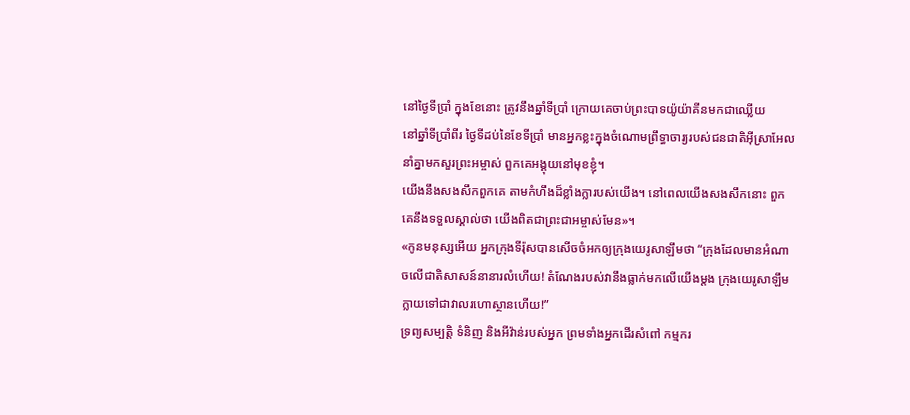នៅថ្ងៃទីប្រាំ ក្នុងខែនោះ ត្រូវនឹងឆ្នាំទីប្រាំ ក្រោយគេចាប់ព្រះបាទយ៉ូយ៉ាគីនមកជាឈ្លើយ
នៅឆ្នាំទីប្រាំពីរ ថ្ងៃទីដប់នៃខែទីប្រាំ មានអ្នកខ្លះក្នុងចំណោមព្រឹទ្ធាចារ្យរបស់ជនជាតិអ៊ីស្រាអែល នាំគ្នាមកសួរព្រះអម្ចាស់ ពួកគេអង្គុយនៅមុខខ្ញុំ។
យើងនឹងសងសឹកពួកគេ តាមកំហឹងដ៏ខ្លាំងក្លារបស់យើង។ នៅពេលយើងសងសឹកនោះ ពួកគេនឹងទទួលស្គាល់ថា យើងពិតជាព្រះជាអម្ចាស់មែន»។
«កូនមនុស្សអើយ អ្នកក្រុងទីរ៉ុសបានសើចចំអកឲ្យក្រុងយេរូសាឡឹមថា “ក្រុងដែលមានអំណាចលើជាតិសាសន៍នានារលំហើយ! តំណែងរបស់វានឹងធ្លាក់មកលើយើងម្ដង ក្រុងយេរូសាឡឹមក្លាយទៅជាវាលរហោស្ថានហើយ!”
ទ្រព្យសម្បត្តិ ទំនិញ និងអីវ៉ាន់របស់អ្នក ព្រមទាំងអ្នកដើរសំពៅ កម្មករ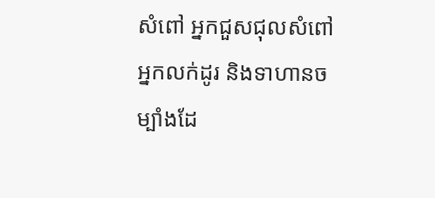សំពៅ អ្នកជួសជុលសំពៅ អ្នកលក់ដូរ និងទាហានចម្បាំងដែ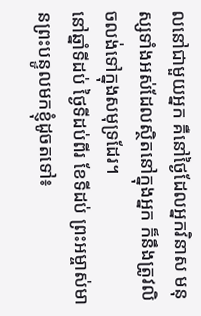លនៅជាមួយអ្នក គឺនៅថ្ងៃដែលអ្នកវិនាស មនុស្សទាំងអស់ដែលស្ថិតនៅក្នុងអ្នក ក៏នឹងត្រូវលិចលង់ទៅក្នុងសមុទ្រដែរ។
នៅឆ្នាំទីដប់ ថ្ងៃទីដប់ពីរ ខែទីដប់ ព្រះអម្ចាស់មានព្រះបន្ទូលមកខ្ញុំដូចតទៅ៖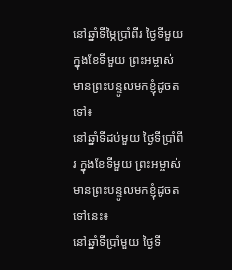នៅឆ្នាំទីម្ភៃប្រាំពីរ ថ្ងៃទីមួយ ក្នុងខែទីមួយ ព្រះអម្ចាស់មានព្រះបន្ទូលមកខ្ញុំដូចតទៅ៖
នៅឆ្នាំទីដប់មួយ ថ្ងៃទីប្រាំពីរ ក្នុងខែទីមួយ ព្រះអម្ចាស់មានព្រះបន្ទូលមកខ្ញុំដូចតទៅនេះ៖
នៅឆ្នាំទីប្រាំមួយ ថ្ងៃទី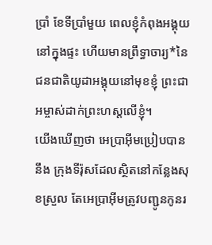ប្រាំ ខែទីប្រាំមួយ ពេលខ្ញុំកំពុងអង្គុយនៅក្នុងផ្ទះ ហើយមានព្រឹទ្ធាចារ្យ*នៃជនជាតិយូដាអង្គុយនៅមុខខ្ញុំ ព្រះជាអម្ចាស់ដាក់ព្រះហស្ដលើខ្ញុំ។
យើងឃើញថា អេប្រាអ៊ីមប្រៀបបាននឹង ក្រុងទីរ៉ុសដែលស្ថិតនៅកន្លែងសុខស្រួល តែអេប្រាអ៊ីមត្រូវបញ្ជូនកូនរ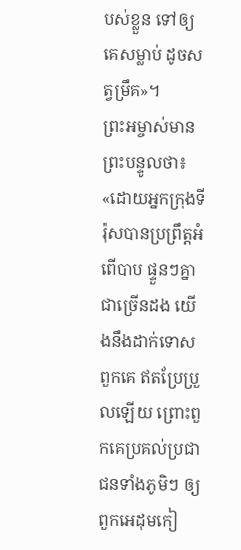បស់ខ្លួន ទៅឲ្យគេសម្លាប់ ដូចសត្វម្រឹគ»។
ព្រះអម្ចាស់មានព្រះបន្ទូលថា៖ «ដោយអ្នកក្រុងទីរ៉ុសបានប្រព្រឹត្តអំពើបាប ផ្ទួនៗគ្នាជាច្រើនដង យើងនឹងដាក់ទោសពួកគេ ឥតប្រែប្រួលឡើយ ព្រោះពួកគេប្រគល់ប្រជាជនទាំងភូមិៗ ឲ្យពួកអេដុមកៀ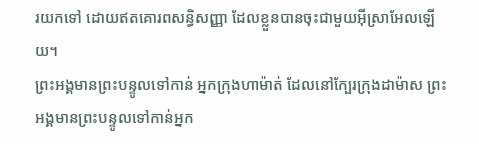រយកទៅ ដោយឥតគោរពសន្ធិសញ្ញា ដែលខ្លួនបានចុះជាមួយអ៊ីស្រាអែលឡើយ។
ព្រះអង្គមានព្រះបន្ទូលទៅកាន់ អ្នកក្រុងហាម៉ាត់ ដែលនៅក្បែរក្រុងដាម៉ាស ព្រះអង្គមានព្រះបន្ទូលទៅកាន់អ្នក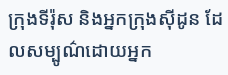ក្រុងទីរ៉ុស និងអ្នកក្រុងស៊ីដូន ដែលសម្បូណ៌ដោយអ្នក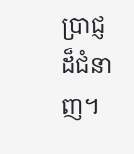ប្រាជ្ញដ៏ជំនាញ។